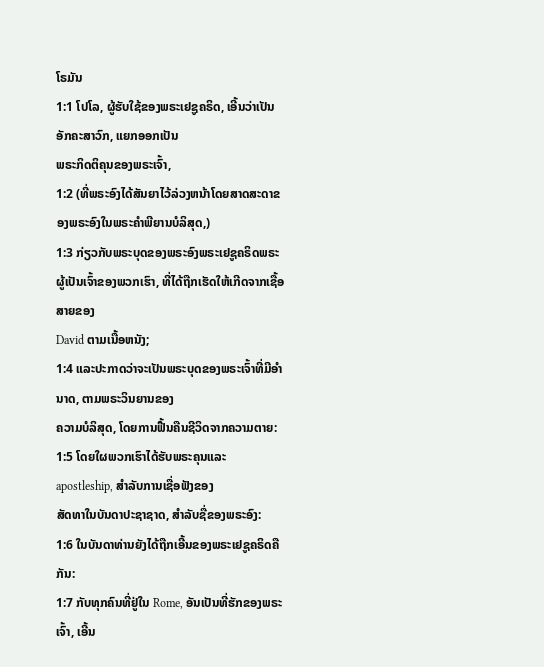ໂຣມັນ
1:1 ໂປໂລ, ຜູ້ຮັບໃຊ້ຂອງພຣະເຢຊູຄຣິດ, ເອີ້ນວ່າເປັນອັກຄະສາວົກ, ແຍກອອກເປັນ
ພຣະກິດຕິຄຸນຂອງພຣະເຈົ້າ,
1:2 (ທີ່ພຣະອົງໄດ້ສັນຍາໄວ້ລ່ວງຫນ້າໂດຍສາດສະດາຂອງພຣະອົງໃນພຣະຄໍາພີຍານບໍລິສຸດ,)
1:3 ກ່ຽວກັບພຣະບຸດຂອງພຣະອົງພຣະເຢຊູຄຣິດພຣະຜູ້ເປັນເຈົ້າຂອງພວກເຮົາ, ທີ່ໄດ້ຖືກເຮັດໃຫ້ເກີດຈາກເຊື້ອສາຍຂອງ
David ຕາມເນື້ອຫນັງ;
1:4 ແລະປະກາດວ່າຈະເປັນພຣະບຸດຂອງພຣະເຈົ້າທີ່ມີອໍານາດ, ຕາມພຣະວິນຍານຂອງ
ຄວາມບໍລິສຸດ, ໂດຍການຟື້ນຄືນຊີວິດຈາກຄວາມຕາຍ:
1:5 ໂດຍໃຜພວກເຮົາໄດ້ຮັບພຣະຄຸນແລະ apostleship, ສໍາລັບການເຊື່ອຟັງຂອງ
ສັດທາໃນບັນດາປະຊາຊາດ, ສໍາລັບຊື່ຂອງພຣະອົງ:
1:6 ໃນບັນດາທ່ານຍັງໄດ້ຖືກເອີ້ນຂອງພຣະເຢຊູຄຣິດຄືກັນ:
1:7 ກັບທຸກຄົນທີ່ຢູ່ໃນ Rome, ອັນເປັນທີ່ຮັກຂອງພຣະເຈົ້າ, ເອີ້ນ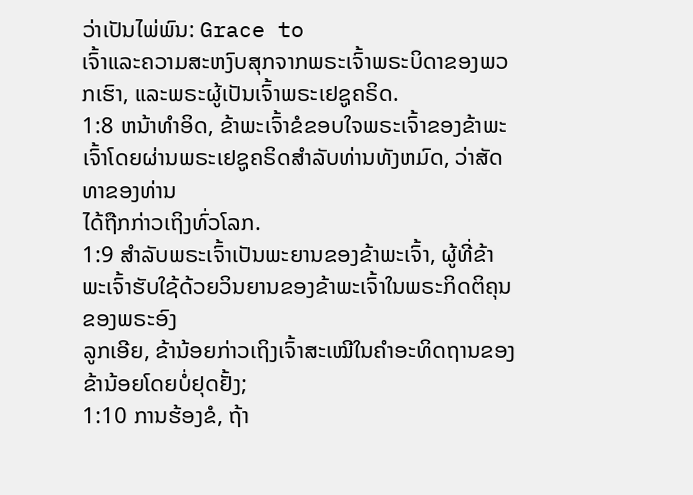ວ່າເປັນໄພ່ພົນ: Grace to
ເຈົ້າແລະຄວາມສະຫງົບສຸກຈາກພຣະເຈົ້າພຣະບິດາຂອງພວກເຮົາ, ແລະພຣະຜູ້ເປັນເຈົ້າພຣະເຢຊູຄຣິດ.
1:8 ຫນ້າທໍາອິດ, ຂ້າພະເຈົ້າຂໍຂອບໃຈພຣະເຈົ້າຂອງຂ້າພະເຈົ້າໂດຍຜ່ານພຣະເຢຊູຄຣິດສໍາລັບທ່ານທັງຫມົດ, ວ່າສັດທາຂອງທ່ານ
ໄດ້ຖືກກ່າວເຖິງທົ່ວໂລກ.
1:9 ສໍາລັບພຣະເຈົ້າເປັນພະຍານຂອງຂ້າພະເຈົ້າ, ຜູ້ທີ່ຂ້າພະເຈົ້າຮັບໃຊ້ດ້ວຍວິນຍານຂອງຂ້າພະເຈົ້າໃນພຣະກິດຕິຄຸນຂອງພຣະອົງ
ລູກເອີຍ, ຂ້ານ້ອຍກ່າວເຖິງເຈົ້າສະເໝີໃນຄຳອະທິດຖານຂອງຂ້ານ້ອຍໂດຍບໍ່ຢຸດຢັ້ງ;
1:10 ການຮ້ອງຂໍ, ຖ້າ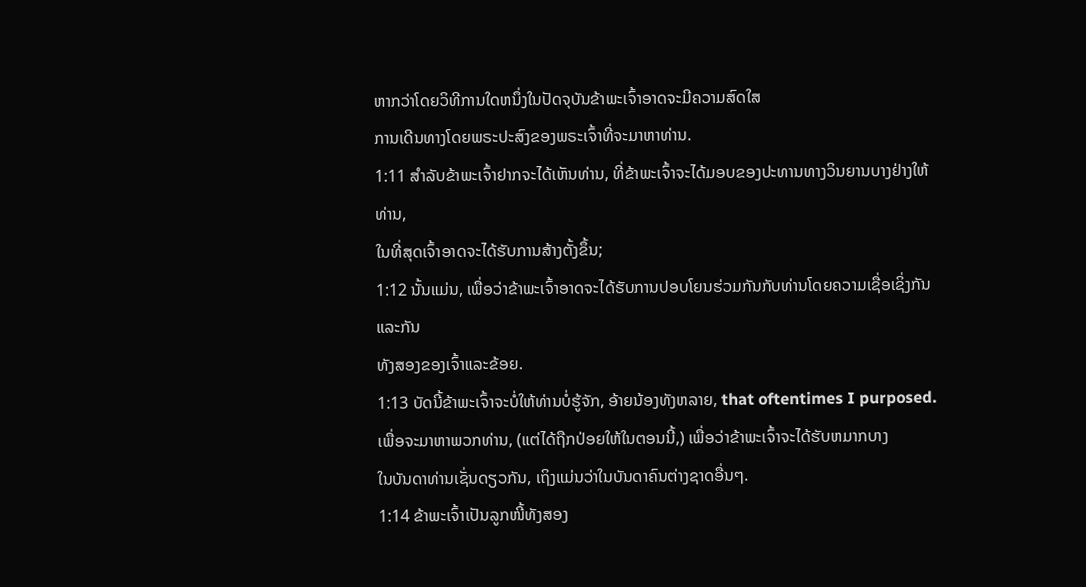ຫາກວ່າໂດຍວິທີການໃດຫນຶ່ງໃນປັດຈຸບັນຂ້າພະເຈົ້າອາດຈະມີຄວາມສົດໃສ
ການເດີນທາງໂດຍພຣະປະສົງຂອງພຣະເຈົ້າທີ່ຈະມາຫາທ່ານ.
1:11 ສໍາລັບຂ້າພະເຈົ້າຢາກຈະໄດ້ເຫັນທ່ານ, ທີ່ຂ້າພະເຈົ້າຈະໄດ້ມອບຂອງປະທານທາງວິນຍານບາງຢ່າງໃຫ້ທ່ານ,
ໃນທີ່ສຸດເຈົ້າອາດຈະໄດ້ຮັບການສ້າງຕັ້ງຂຶ້ນ;
1:12 ນັ້ນແມ່ນ, ເພື່ອວ່າຂ້າພະເຈົ້າອາດຈະໄດ້ຮັບການປອບໂຍນຮ່ວມກັນກັບທ່ານໂດຍຄວາມເຊື່ອເຊິ່ງກັນແລະກັນ
ທັງສອງຂອງເຈົ້າແລະຂ້ອຍ.
1:13 ບັດນີ້ຂ້າພະເຈົ້າຈະບໍ່ໃຫ້ທ່ານບໍ່ຮູ້ຈັກ, ອ້າຍນ້ອງທັງຫລາຍ, that oftentimes I purposed.
ເພື່ອຈະມາຫາພວກທ່ານ, (ແຕ່ໄດ້ຖືກປ່ອຍໃຫ້ໃນຕອນນີ້,) ເພື່ອວ່າຂ້າພະເຈົ້າຈະໄດ້ຮັບຫມາກບາງ
ໃນບັນດາທ່ານເຊັ່ນດຽວກັນ, ເຖິງແມ່ນວ່າໃນບັນດາຄົນຕ່າງຊາດອື່ນໆ.
1:14 ຂ້າພະເຈົ້າເປັນລູກໜີ້ທັງສອງ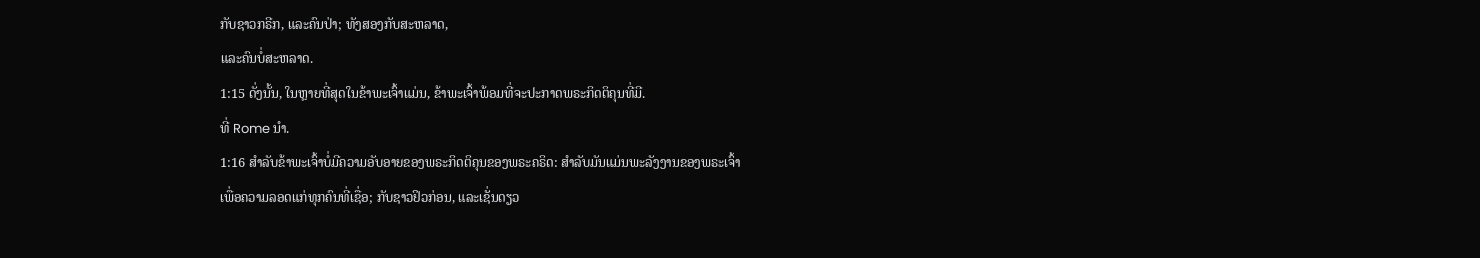ກັບຊາວກຣີກ, ແລະຄົນປ່າ; ທັງສອງກັບສະຫລາດ,
ແລະຄົນບໍ່ສະຫລາດ.
1:15 ດັ່ງນັ້ນ, ໃນຫຼາຍທີ່ສຸດໃນຂ້າພະເຈົ້າແມ່ນ, ຂ້າພະເຈົ້າພ້ອມທີ່ຈະປະກາດພຣະກິດຕິຄຸນທີ່ມີ.
ທີ່ Rome ນຳ.
1:16 ສໍາລັບຂ້າພະເຈົ້າບໍ່ມີຄວາມອັບອາຍຂອງພຣະກິດຕິຄຸນຂອງພຣະຄຣິດ: ສໍາລັບມັນແມ່ນພະລັງງານຂອງພຣະເຈົ້າ
ເພື່ອຄວາມລອດແກ່ທຸກຄົນທີ່ເຊື່ອ; ກັບຊາວຢິວກ່ອນ, ແລະເຊັ່ນດຽວ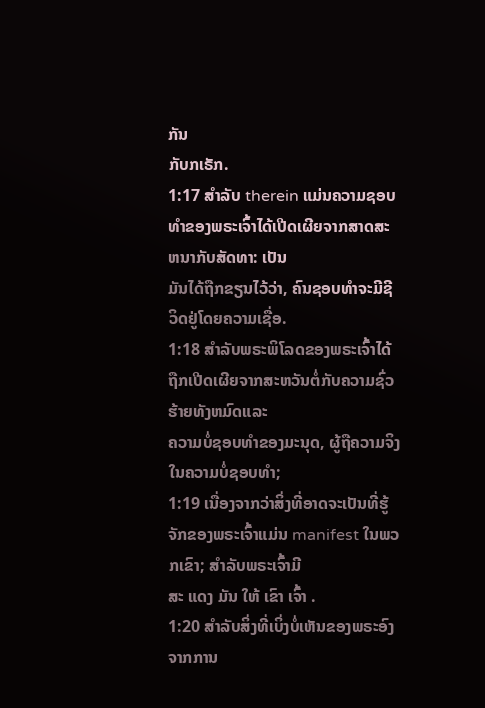ກັນ
ກັບກເຣັກ.
1:17 ສໍາລັບ therein ແມ່ນຄວາມຊອບທໍາຂອງພຣະເຈົ້າໄດ້ເປີດເຜີຍຈາກສາດສະຫນາກັບສັດທາ: ເປັນ
ມັນໄດ້ຖືກຂຽນໄວ້ວ່າ, ຄົນຊອບທໍາຈະມີຊີວິດຢູ່ໂດຍຄວາມເຊື່ອ.
1:18 ສໍາລັບພຣະພິໂລດຂອງພຣະເຈົ້າໄດ້ຖືກເປີດເຜີຍຈາກສະຫວັນຕໍ່ກັບຄວາມຊົ່ວຮ້າຍທັງຫມົດແລະ
ຄວາມບໍ່ຊອບທຳຂອງມະນຸດ, ຜູ້ຖືຄວາມຈິງໃນຄວາມບໍ່ຊອບທຳ;
1:19 ເນື່ອງຈາກວ່າສິ່ງທີ່ອາດຈະເປັນທີ່ຮູ້ຈັກຂອງພຣະເຈົ້າແມ່ນ manifest ໃນພວກເຂົາ; ສໍາລັບພຣະເຈົ້າມີ
ສະ ແດງ ມັນ ໃຫ້ ເຂົາ ເຈົ້າ .
1:20 ສໍາລັບສິ່ງທີ່ເບິ່ງບໍ່ເຫັນຂອງພຣະອົງຈາກການ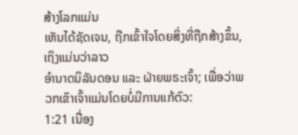ສ້າງໂລກແມ່ນ
ເຫັນໄດ້ຊັດເຈນ, ຖືກເຂົ້າໃຈໂດຍສິ່ງທີ່ຖືກສ້າງຂຶ້ນ, ເຖິງແມ່ນວ່າລາວ
ອຳນາດນິລັນດອນ ແລະ ຝ່າຍພຣະເຈົ້າ; ເພື່ອວ່າພວກເຂົາເຈົ້າແມ່ນໂດຍບໍ່ມີການແກ້ຕົວ:
1:21 ເນື່ອງ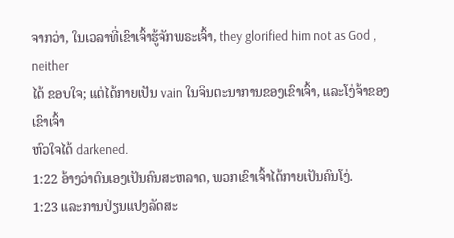ຈາກວ່າ, ໃນເວລາທີ່ເຂົາເຈົ້າຮູ້ຈັກພຣະເຈົ້າ, they glorified him not as God , neither
ໄດ້ ຂອບໃຈ; ແຕ່ໄດ້ກາຍເປັນ vain ໃນຈິນຕະນາການຂອງເຂົາເຈົ້າ, ແລະໂງ່ຈ້າຂອງເຂົາເຈົ້າ
ຫົວໃຈໄດ້ darkened.
1:22 ອ້າງວ່າຕົນເອງເປັນຄົນສະຫລາດ, ພວກເຂົາເຈົ້າໄດ້ກາຍເປັນຄົນໂງ່.
1:23 ແລະການປ່ຽນແປງລັດສະ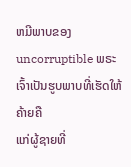ຫມີພາບຂອງ uncorruptible ພຣະເຈົ້າເປັນຮູບພາບທີ່ເຮັດໃຫ້ຄ້າຍຄື
ແກ່ຜູ້ຊາຍທີ່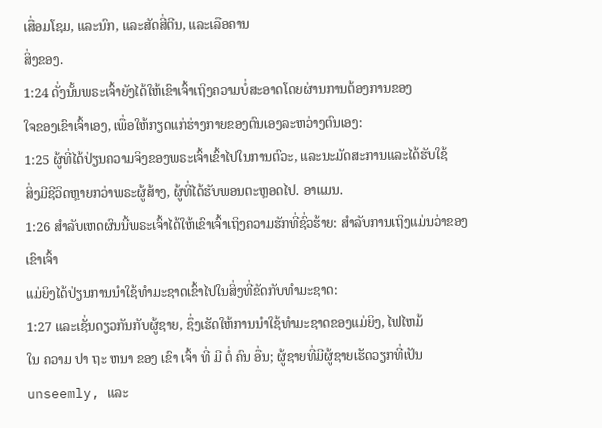ເສື່ອມໂຊມ, ແລະນົກ, ແລະສັດສີ່ຕີນ, ແລະເລືອຄານ
ສິ່ງຂອງ.
1:24 ດັ່ງນັ້ນພຣະເຈົ້າຍັງໄດ້ໃຫ້ເຂົາເຈົ້າເຖິງຄວາມບໍ່ສະອາດໂດຍຜ່ານການຕ້ອງການຂອງ
ໃຈຂອງເຂົາເຈົ້າເອງ, ເພື່ອໃຫ້ກຽດແກ່ຮ່າງກາຍຂອງຕົນເອງລະຫວ່າງຕົນເອງ:
1:25 ຜູ້ທີ່ໄດ້ປ່ຽນຄວາມຈິງຂອງພຣະເຈົ້າເຂົ້າໄປໃນການຕົວະ, ແລະນະມັດສະການແລະໄດ້ຮັບໃຊ້
ສິ່ງມີຊີວິດຫຼາຍກວ່າພຣະຜູ້ສ້າງ, ຜູ້ທີ່ໄດ້ຮັບພອນຕະຫຼອດໄປ. ອາແມນ.
1:26 ສໍາລັບເຫດຜົນນີ້ພຣະເຈົ້າໄດ້ໃຫ້ເຂົາເຈົ້າເຖິງຄວາມຮັກທີ່ຊົ່ວຮ້າຍ: ສໍາລັບການເຖິງແມ່ນວ່າຂອງເຂົາເຈົ້າ
ແມ່ຍິງໄດ້ປ່ຽນການນໍາໃຊ້ທໍາມະຊາດເຂົ້າໄປໃນສິ່ງທີ່ຂັດກັບທໍາມະຊາດ:
1:27 ແລະເຊັ່ນດຽວກັນກັບຜູ້ຊາຍ, ຊຶ່ງເຮັດໃຫ້ການນໍາໃຊ້ທໍາມະຊາດຂອງແມ່ຍິງ, ໄຟໄຫມ້
ໃນ ຄວາມ ປາ ຖະ ຫນາ ຂອງ ເຂົາ ເຈົ້າ ທີ່ ມີ ຕໍ່ ຄົນ ອື່ນ; ຜູ້ຊາຍທີ່ມີຜູ້ຊາຍເຮັດວຽກທີ່ເປັນ
unseemly, ແລະ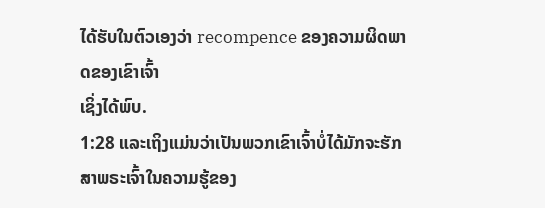ໄດ້ຮັບໃນຕົວເອງວ່າ recompence ຂອງຄວາມຜິດພາດຂອງເຂົາເຈົ້າ
ເຊິ່ງໄດ້ພົບ.
1:28 ແລະເຖິງແມ່ນວ່າເປັນພວກເຂົາເຈົ້າບໍ່ໄດ້ມັກຈະຮັກສາພຣະເຈົ້າໃນຄວາມຮູ້ຂອງ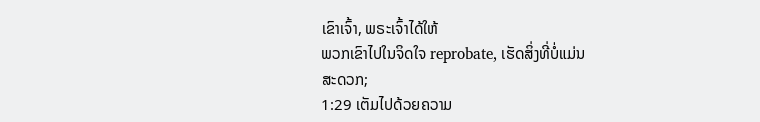ເຂົາເຈົ້າ, ພຣະເຈົ້າໄດ້ໃຫ້
ພວກເຂົາໄປໃນຈິດໃຈ reprobate, ເຮັດສິ່ງທີ່ບໍ່ແມ່ນ
ສະດວກ;
1:29 ເຕັມໄປດ້ວຍຄວາມ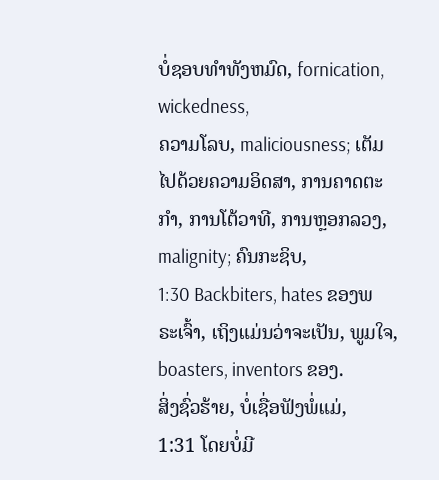ບໍ່ຊອບທໍາທັງຫມົດ, fornication, wickedness,
ຄວາມໂລບ, maliciousness; ເຕັມໄປດ້ວຍຄວາມອິດສາ, ການຄາດຕະກໍາ, ການໂຕ້ວາທີ, ການຫຼອກລວງ,
malignity; ຄົນກະຊິບ,
1:30 Backbiters, hates ຂອງພຣະເຈົ້າ, ເຖິງແມ່ນວ່າຈະເປັນ, ພູມໃຈ, boasters, inventors ຂອງ.
ສິ່ງຊົ່ວຮ້າຍ, ບໍ່ເຊື່ອຟັງພໍ່ແມ່,
1:31 ໂດຍບໍ່ມີ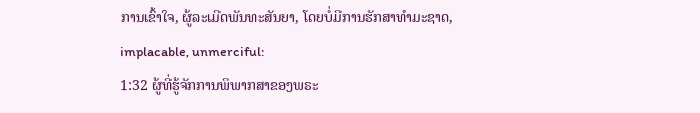ການເຂົ້າໃຈ, ຜູ້ລະເມີດພັນທະສັນຍາ, ໂດຍບໍ່ມີການຮັກສາທໍາມະຊາດ,
implacable, unmerciful:
1:32 ຜູ້ທີ່ຮູ້ຈັກການພິພາກສາຂອງພຣະ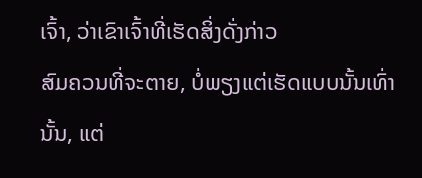ເຈົ້າ, ວ່າເຂົາເຈົ້າທີ່ເຮັດສິ່ງດັ່ງກ່າວ
ສົມຄວນທີ່ຈະຕາຍ, ບໍ່ພຽງແຕ່ເຮັດແບບນັ້ນເທົ່ານັ້ນ, ແຕ່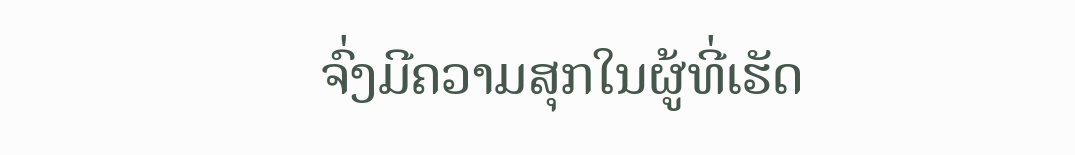ຈົ່ງມີຄວາມສຸກໃນຜູ້ທີ່ເຮັດ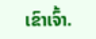ເຂົາເຈົ້າ.